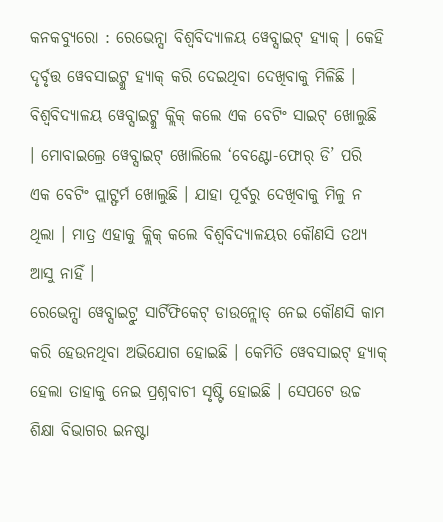କନକବ୍ୟୁରୋ : ରେଭେନ୍ସା ବିଶ୍ବବିଦ୍ୟାଳୟ ୱେବ୍ସାଇଟ୍ ହ୍ୟାକ୍ । କେହି ଦୃର୍ବୃତ୍ତ ୱେବସାଇଟ୍କୁ ହ୍ୟାକ୍ କରି ଦେଇଥିବା ଦେଖିବାକୁ ମିଳିଛି । ବିଶ୍ବବିଦ୍ୟାଳୟ ୱେବ୍ସାଇଟ୍କୁ କ୍ଲିକ୍ କଲେ ଏକ ବେଟିଂ ସାଇଟ୍ ଖୋଲୁଛି । ମୋବାଇଲ୍ରେ ୱେବ୍ସାଇଟ୍ ଖୋଲିଲେ ‘ବେଣ୍ଟୋ-ଫୋର୍ ଡି’ ପରି ଏକ ବେଟିଂ ପ୍ଲାଟ୍ଫର୍ମ ଖୋଲୁଛି । ଯାହା ପୂର୍ବରୁ ଦେଖିବାକୁ ମିଳୁ ନ ଥିଲା । ମାତ୍ର ଏହାକୁ କ୍ଲିକ୍ କଲେ ବିଶ୍ବବିଦ୍ୟାଳୟର କୌଣସି ତଥ୍ୟ ଆସୁ ନାହିଁ ।
ରେଭେନ୍ସା ୱେବ୍ସାଇଟ୍ରୁ ସାର୍ଟିଫିକେଟ୍ ଡାଉନ୍ଲୋଡ୍ ନେଇ କୌଣସି କାମ କରି ହେଉନଥିବା ଅଭିଯୋଗ ହୋଇଛି । କେମିତି ୱେବସାଇଟ୍ ହ୍ୟାକ୍ ହେଲା ତାହାକୁ ନେଇ ପ୍ରଶ୍ନବାଚୀ ସୃଷ୍ଟି ହୋଇଛି । ସେପଟେ ଉଚ୍ଚ ଶିକ୍ଷା ବିଭାଗର ଇନଷ୍ଟା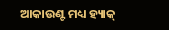ଆକାଉଣ୍ଟ ମଧ୍ୟ ହ୍ୟାକ୍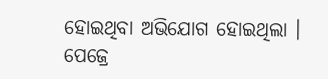ହୋଇଥିବା ଅଭିଯୋଗ ହୋଇଥିଲା । ପେଜ୍ରେ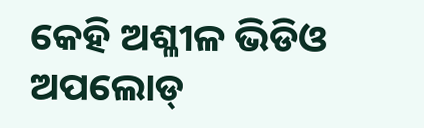କେହି ଅଶ୍ଳୀଳ ଭିଡିଓ ଅପଲୋଡ୍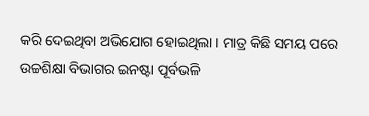କରି ଦେଇଥିବା ଅଭିଯୋଗ ହୋଇଥିଲା । ମାତ୍ର କିଛି ସମୟ ପରେ ଉଚ୍ଚଶିକ୍ଷା ବିଭାଗର ଇନଷ୍ଟା ପୂର୍ବଭଳି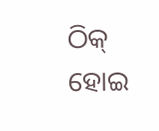ଠିକ୍ ହୋଇ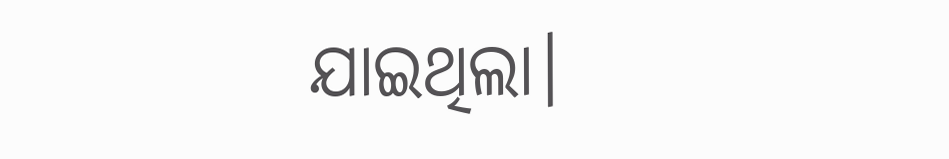ଯାଇଥିଲା।